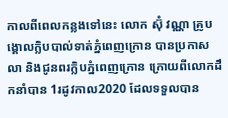កាលពីពេលកន្លងទៅនេះ លោក ស៊ុំ វណ្ណា គ្រូបង្គោលក្លិបបាល់ទាត់ភ្នំពេញក្រោន បានប្រកាសលា និងជូនពរក្លិបភ្នំពេញក្រោន ក្រោយពីលោកដឹកនាំបាន 1រដូវកាល2020 ដែលទទួលបាន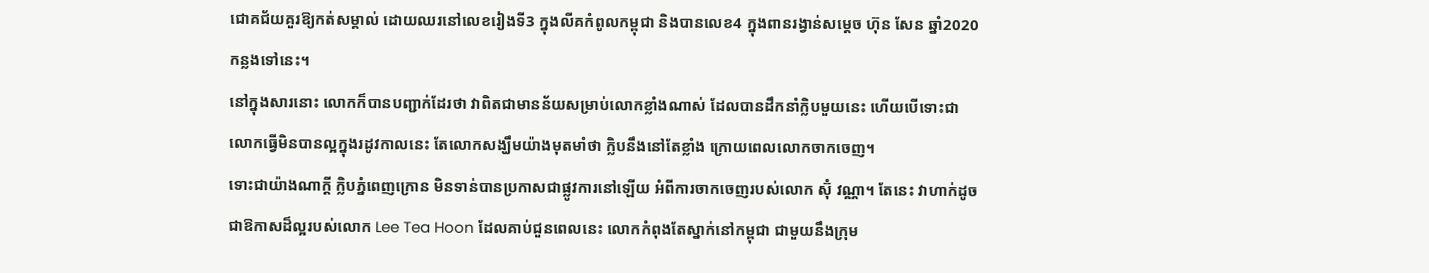ជោគជ័យគួរឱ្យកត់សម្គាល់ ដោយឈរនៅលេខរៀងទី3 ក្នុងលីគកំពូលកម្ពុជា និងបានលេខ4 ក្នុងពានរង្វាន់សម្តេច ហ៊ុន សែន ឆ្នាំ2020 កន្លងទៅនេះ។
នៅក្នុងសារនោះ លោកក៏បានបញ្ជាក់ដែរថា វាពិតជាមានន័យសម្រាប់លោកខ្លាំងណាស់ ដែលបានដឹកនាំក្លិបមួយនេះ ហើយបើទោះជា លោកធ្វើមិនបានល្អក្នុងរដូវកាលនេះ តែលោកសង្ឃឹមយ៉ាងមុតមាំថា ក្លិបនឹងនៅតែខ្លាំង ក្រោយពេលលោកចាកចេញ។
ទោះជាយ៉ាងណាក្តី ក្លិបភ្នំពេញក្រោន មិនទាន់បានប្រកាសជាផ្លូវការនៅឡើយ អំពីការចាកចេញរបស់លោក ស៊ុំ វណ្ណា។ តែនេះ វាហាក់ដូចជាឱកាសដ៏ល្អរបស់លោក Lee Tea Hoon ដែលគាប់ជួនពេលនេះ លោកកំពុងតែស្នាក់នៅកម្ពុជា ជាមួយនឹងក្រុម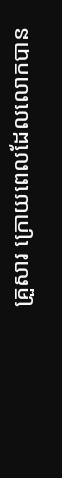គ្រួសារ ក្រោយពេលដែលលោកបាន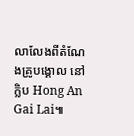លាលែងពីតំណែងគ្រូបង្គោល នៅក្លិប Hong An Gai Lai៕